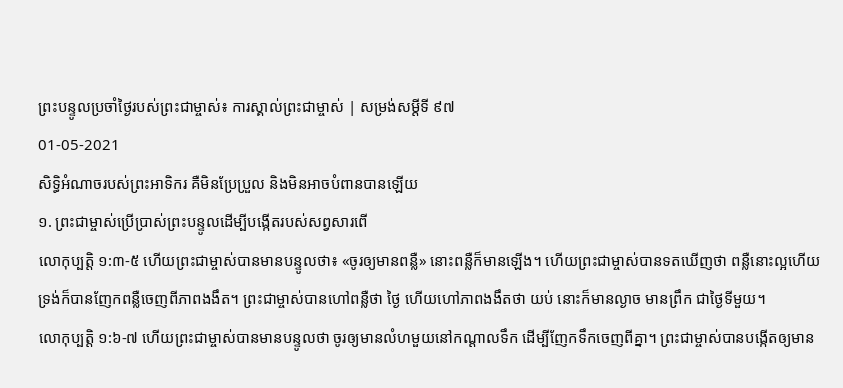ព្រះបន្ទូលប្រចាំថ្ងៃរបស់ព្រះជាម្ចាស់៖ ការស្គាល់ព្រះជាម្ចាស់ | សម្រង់សម្ដីទី ៩៧
01-05-2021
សិទ្ធិអំណាចរបស់ព្រះអាទិករ គឺមិនប្រែប្រួល និងមិនអាចបំពានបានឡើយ
១. ព្រះជាម្ចាស់ប្រើប្រាស់ព្រះបន្ទូលដើម្បីបង្កើតរបស់សព្វសារពើ
លោកុប្បត្តិ ១:៣-៥ ហើយព្រះជាម្ចាស់បានមានបន្ទូលថា៖ «ចូរឲ្យមានពន្លឺ» នោះពន្លឺក៏មានឡើង។ ហើយព្រះជាម្ចាស់បានទតឃើញថា ពន្លឺនោះល្អហើយ ទ្រង់ក៏បានញែកពន្លឺចេញពីភាពងងឹត។ ព្រះជាម្ចាស់បានហៅពន្លឺថា ថ្ងៃ ហើយហៅភាពងងឹតថា យប់ នោះក៏មានល្ងាច មានព្រឹក ជាថ្ងៃទីមួយ។
លោកុប្បត្តិ ១:៦-៧ ហើយព្រះជាម្ចាស់បានមានបន្ទូលថា ចូរឲ្យមានលំហមួយនៅកណ្ដាលទឹក ដើម្បីញែកទឹកចេញពីគ្នា។ ព្រះជាម្ចាស់បានបង្កើតឲ្យមាន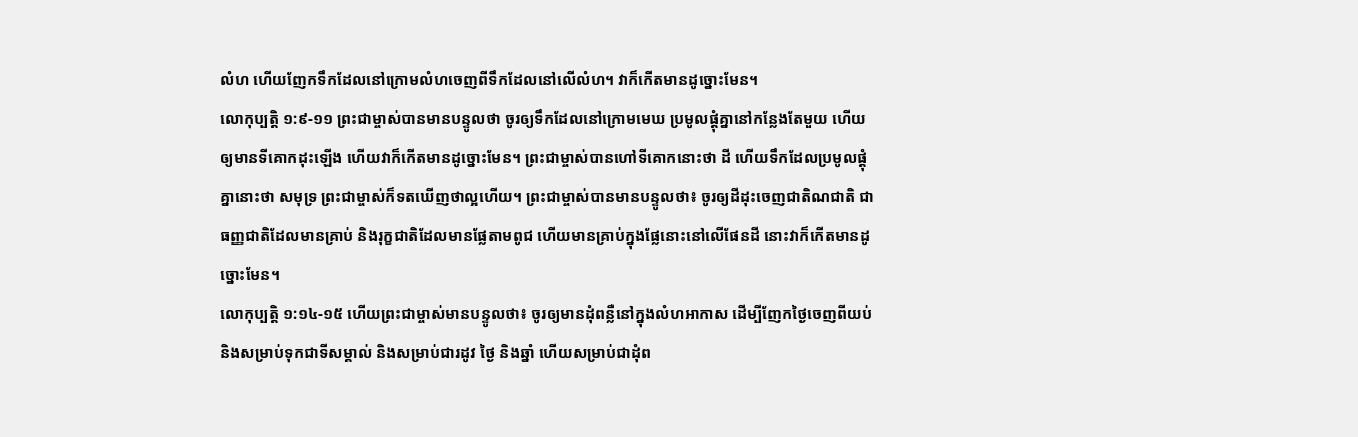លំហ ហើយញែកទឹកដែលនៅក្រោមលំហចេញពីទឹកដែលនៅលើលំហ។ វាក៏កើតមានដូច្នោះមែន។
លោកុប្បត្តិ ១:៩-១១ ព្រះជាម្ចាស់បានមានបន្ទូលថា ចូរឲ្យទឹកដែលនៅក្រោមមេឃ ប្រមូលផ្ដុំគ្នានៅកន្លែងតែមួយ ហើយឲ្យមានទីគោកដុះឡើង ហើយវាក៏កើតមានដូច្នោះមែន។ ព្រះជាម្ចាស់បានហៅទីគោកនោះថា ដី ហើយទឹកដែលប្រមូលផ្ដុំគ្នានោះថា សមុទ្រ ព្រះជាម្ចាស់ក៏ទតឃើញថាល្អហើយ។ ព្រះជាម្ចាស់បានមានបន្ទូលថា៖ ចូរឲ្យដីដុះចេញជាតិណជាតិ ជាធញ្ញជាតិដែលមានគ្រាប់ និងរុក្ខជាតិដែលមានផ្លែតាមពូជ ហើយមានគ្រាប់ក្នុងផ្លែនោះនៅលើផែនដី នោះវាក៏កើតមានដូច្នោះមែន។
លោកុប្បត្តិ ១:១៤-១៥ ហើយព្រះជាម្ចាស់មានបន្ទូលថា៖ ចូរឲ្យមានដុំពន្លឺនៅក្នុងលំហអាកាស ដើម្បីញែកថ្ងៃចេញពីយប់ និងសម្រាប់ទុកជាទីសម្គាល់ និងសម្រាប់ជារដូវ ថ្ងៃ និងឆ្នាំ ហើយសម្រាប់ជាដុំព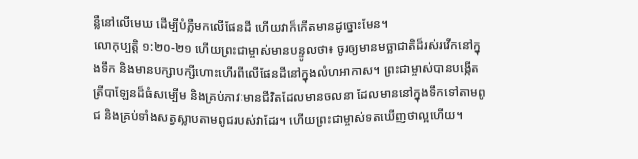ន្លឺនៅលើមេឃ ដើម្បីបំភ្លឺមកលើផែនដី ហើយវាក៏កើតមានដូច្នោះមែន។
លោកុប្បត្តិ ១:២០-២១ ហើយព្រះជាម្ចាស់មានបន្ទូលថា៖ ចូរឲ្យមានមច្ឆាជាតិដ៏រស់រវើកនៅក្នុងទឹក និងមានបក្សាបក្សីហោះហើរពីលើផែនដីនៅក្នុងលំហអាកាស។ ព្រះជាម្ចាស់បានបង្កើតត្រីបាឡែនដ៏ធំសម្បើម និងគ្រប់ភាវៈមានជីវិតដែលមានចលនា ដែលមាននៅក្នុងទឹកទៅតាមពូជ និងគ្រប់ទាំងសត្វស្លាបតាមពូជរបស់វាដែរ។ ហើយព្រះជាម្ចាស់ទតឃើញថាល្អហើយ។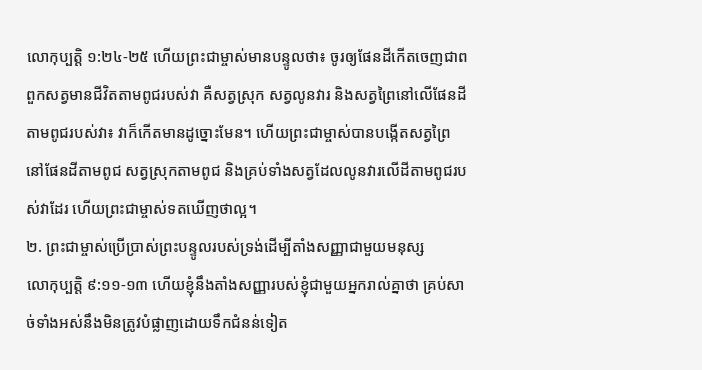លោកុប្បត្តិ ១:២៤-២៥ ហើយព្រះជាម្ចាស់មានបន្ទូលថា៖ ចូរឲ្យផែនដីកើតចេញជាពពួកសត្វមានជីវិតតាមពូជរបស់វា គឺសត្វស្រុក សត្វលូនវារ និងសត្វព្រៃនៅលើផែនដីតាមពូជរបស់វា៖ វាក៏កើតមានដូច្នោះមែន។ ហើយព្រះជាម្ចាស់បានបង្កើតសត្វព្រៃនៅផែនដីតាមពូជ សត្វស្រុកតាមពូជ និងគ្រប់ទាំងសត្វដែលលូនវារលើដីតាមពូជរបស់វាដែរ ហើយព្រះជាម្ចាស់ទតឃើញថាល្អ។
២. ព្រះជាម្ចាស់ប្រើប្រាស់ព្រះបន្ទូលរបស់ទ្រង់ដើម្បីតាំងសញ្ញាជាមួយមនុស្ស
លោកុប្បត្តិ ៩:១១-១៣ ហើយខ្ញុំនឹងតាំងសញ្ញារបស់ខ្ញុំជាមួយអ្នករាល់គ្នាថា គ្រប់សាច់ទាំងអស់នឹងមិនត្រូវបំផ្លាញដោយទឹកជំនន់ទៀត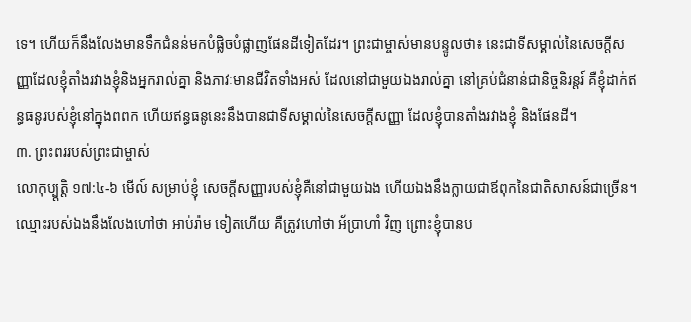ទេ។ ហើយក៏នឹងលែងមានទឹកជំនន់មកបំផ្លិចបំផ្លាញផែនដីទៀតដែរ។ ព្រះជាម្ចាស់មានបន្ទូលថា៖ នេះជាទីសម្គាល់នៃសេចក្ដីសញ្ញាដែលខ្ញុំតាំងរវាងខ្ញុំនិងអ្នករាល់គ្នា និងភាវៈមានជីវិតទាំងអស់ ដែលនៅជាមួយឯងរាល់គ្នា នៅគ្រប់ជំនាន់ជានិច្ចនិរន្តរ៍ គឺខ្ញុំដាក់ឥន្ធធនូរបស់ខ្ញុំនៅក្នុងពពក ហើយឥន្ធធនូនេះនឹងបានជាទីសម្គាល់នៃសេចក្ដីសញ្ញា ដែលខ្ញុំបានតាំងរវាងខ្ញុំ និងផែនដី។
៣. ព្រះពររបស់ព្រះជាម្ចាស់
លោកុប្ប្តត្តិ ១៧:៤-៦ មើល៍ សម្រាប់ខ្ញុំ សេចក្តីសញ្ញារបស់ខ្ញុំគឺនៅជាមួយឯង ហើយឯងនឹងក្លាយជាឪពុកនៃជាតិសាសន៍ជាច្រើន។ ឈ្មោះរបស់ឯងនឹងលែងហៅថា អាប់រ៉ាម ទៀតហើយ គឺត្រូវហៅថា អ័ប្រាហាំ វិញ ព្រោះខ្ញុំបានប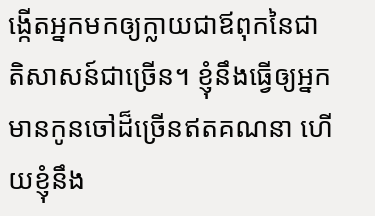ង្កើតអ្នកមកឲ្យក្លាយជាឪពុកនៃជាតិសាសន៍ជាច្រើន។ ខ្ញុំនឹងធ្វើឲ្យអ្នកមានកូនចៅដ៏ច្រើនឥតគណនា ហើយខ្ញុំនឹង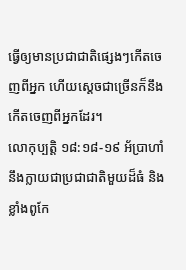ធ្វើឲ្យមានប្រជាជាតិផ្សេងៗកើតចេញពីអ្នក ហើយស្តេចជាច្រើនក៏នឹងកើតចេញពីអ្នកដែរ។
លោកុប្បត្តិ ១៨:១៨-១៩ អ័ប្រាហាំនឹងក្លាយជាប្រជាជាតិមួយដ៏ធំ និងខ្លាំងពូកែ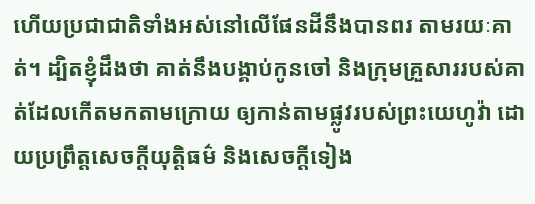ហើយប្រជាជាតិទាំងអស់នៅលើផែនដីនឹងបានពរ តាមរយៈគាត់។ ដ្បិតខ្ញុំដឹងថា គាត់នឹងបង្គាប់កូនចៅ និងក្រុមគ្រួសាររបស់គាត់ដែលកើតមកតាមក្រោយ ឲ្យកាន់តាមផ្លូវរបស់ព្រះយេហូវ៉ា ដោយប្រព្រឹត្តសេចក្តីយុត្តិធម៌ និងសេចក្តីទៀង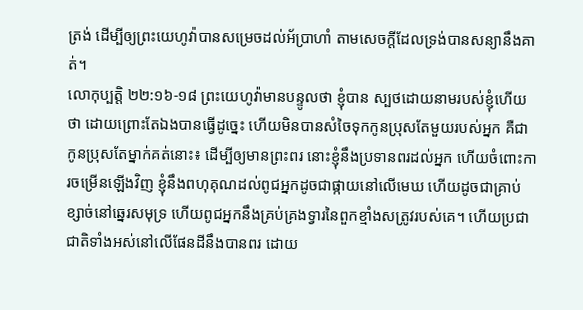ត្រង់ ដើម្បីឲ្យព្រះយេហូវ៉ាបានសម្រេចដល់អ័ប្រាហាំ តាមសេចក្ដីដែលទ្រង់បានសន្យានឹងគាត់។
លោកុប្បត្តិ ២២:១៦-១៨ ព្រះយេហូវ៉ាមានបន្ទូលថា ខ្ញុំបាន ស្បថដោយនាមរបស់ខ្ញុំហើយថា ដោយព្រោះតែឯងបានធ្វើដូច្នេះ ហើយមិនបានសំចៃទុកកូនប្រុសតែមួយរបស់អ្នក គឺជាកូនប្រុសតែម្នាក់គត់នោះ៖ ដើម្បីឲ្យមានព្រះពរ នោះខ្ញុំនឹងប្រទានពរដល់អ្នក ហើយចំពោះការចម្រើនឡើងវិញ ខ្ញុំនឹងពហុគុណដល់ពូជអ្នកដូចជាផ្កាយនៅលើមេឃ ហើយដូចជាគ្រាប់ខ្សាច់នៅឆ្នេរសមុទ្រ ហើយពូជអ្នកនឹងគ្រប់គ្រងទ្វារនៃពួកខ្មាំងសត្រូវរបស់គេ។ ហើយប្រជាជាតិទាំងអស់នៅលើផែនដីនឹងបានពរ ដោយ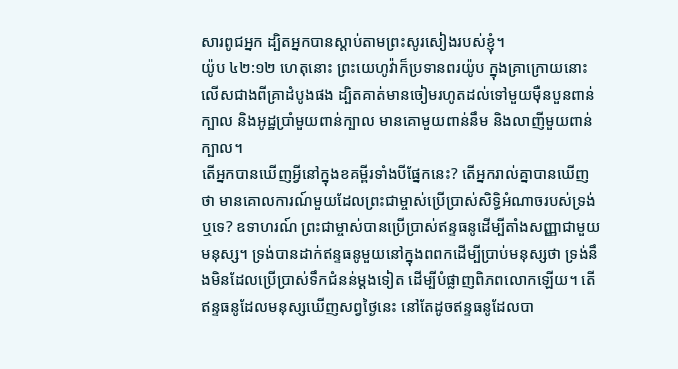សារពូជអ្នក ដ្បិតអ្នកបានស្ដាប់តាមព្រះសូរសៀងរបស់ខ្ញុំ។
យ៉ូប ៤២:១២ ហេតុនោះ ព្រះយេហូវ៉ាក៏ប្រទានពរយ៉ូប ក្នុងគ្រាក្រោយនោះ លើសជាងពីគ្រាដំបូងផង ដ្បិតគាត់មានចៀមរហូតដល់ទៅមួយម៉ឺនបួនពាន់ក្បាល និងអូដ្ឋប្រាំមួយពាន់ក្បាល មានគោមួយពាន់នឹម និងលាញីមួយពាន់ក្បាល។
តើអ្នកបានឃើញអ្វីនៅក្នុងខគម្ពីរទាំងបីផ្នែកនេះ? តើអ្នករាល់គ្នាបានឃើញថា មានគោលការណ៍មួយដែលព្រះជាម្ចាស់ប្រើប្រាស់សិទ្ធិអំណាចរបស់ទ្រង់ឬទេ? ឧទាហរណ៍ ព្រះជាម្ចាស់បានប្រើប្រាស់ឥន្ទធនូដើម្បីតាំងសញ្ញាជាមួយមនុស្ស។ ទ្រង់បានដាក់ឥន្ទធនូមួយនៅក្នុងពពកដើម្បីប្រាប់មនុស្សថា ទ្រង់នឹងមិនដែលប្រើប្រាស់ទឹកជំនន់ម្តងទៀត ដើម្បីបំផ្លាញពិភពលោកឡើយ។ តើឥន្ទធនូដែលមនុស្សឃើញសព្វថ្ងៃនេះ នៅតែដូចឥន្ទធនូដែលបា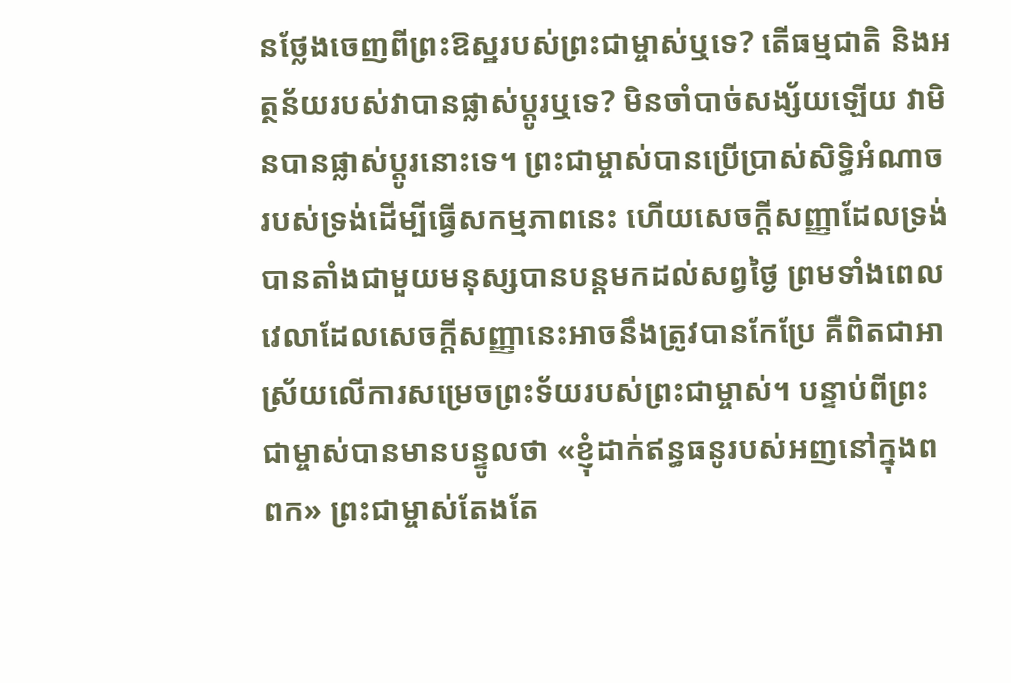នថ្លែងចេញពីព្រះឱស្ឋរបស់ព្រះជាម្ចាស់ឬទេ? តើធម្មជាតិ និងអត្ថន័យរបស់វាបានផ្លាស់ប្តូរឬទេ? មិនចាំបាច់សង្ស័យឡើយ វាមិនបានផ្លាស់ប្តូរនោះទេ។ ព្រះជាម្ចាស់បានប្រើប្រាស់សិទ្ធិអំណាចរបស់ទ្រង់ដើម្បីធ្វើសកម្មភាពនេះ ហើយសេចក្តីសញ្ញាដែលទ្រង់បានតាំងជាមួយមនុស្សបានបន្តមកដល់សព្វថ្ងៃ ព្រមទាំងពេលវេលាដែលសេចក្តីសញ្ញានេះអាចនឹងត្រូវបានកែប្រែ គឺពិតជាអាស្រ័យលើការសម្រេចព្រះទ័យរបស់ព្រះជាម្ចាស់។ បន្ទាប់ពីព្រះជាម្ចាស់បានមានបន្ទូលថា «ខ្ញុំដាក់ឥន្ធធនូរបស់អញនៅក្នុងពពក» ព្រះជាម្ចាស់តែងតែ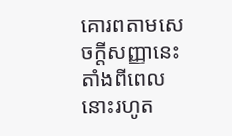គោរពតាមសេចក្តីសញ្ញានេះ តាំងពីពេលនោះរហូត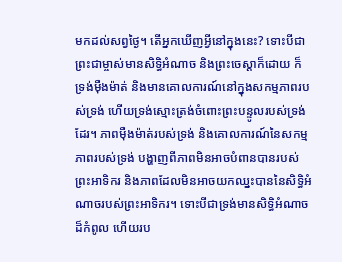មកដល់សព្វថ្ងៃ។ តើអ្នកឃើញអ្វីនៅក្នុងនេះ? ទោះបីជាព្រះជាម្ចាស់មានសិទ្ធិអំណាច និងព្រះចេស្ដាក៏ដោយ ក៏ទ្រង់ម៉ឺងម៉ាត់ និងមានគោលការណ៍នៅក្នុងសកម្មភាពរបស់ទ្រង់ ហើយទ្រង់ស្មោះត្រង់ចំពោះព្រះបន្ទូលរបស់ទ្រង់ដែរ។ ភាពម៉ឺងម៉ាត់របស់ទ្រង់ និងគោលការណ៍នៃសកម្មភាពរបស់ទ្រង់ បង្ហាញពីភាពមិនអាចបំពានបានរបស់ព្រះអាទិករ និងភាពដែលមិនអាចយកឈ្នះបាននៃសិទ្ធិអំណាចរបស់ព្រះអាទិករ។ ទោះបីជាទ្រង់មានសិទ្ធិអំណាចដ៏កំពូល ហើយរប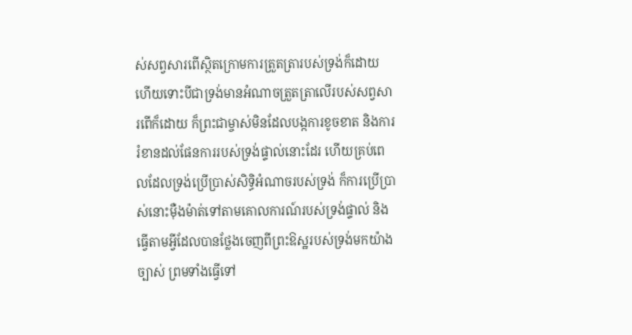ស់សព្វសារពើស្ថិតក្រោមការត្រួតត្រារបស់ទ្រង់ក៏ដោយ ហើយទោះបីជាទ្រង់មានអំណាចត្រួតត្រាលើរបស់សព្វសារពើក៏ដោយ ក៏ព្រះជាម្ចាស់មិនដែលបង្កការខូចខាត និងការរំខានដល់ផែនការរបស់ទ្រង់ផ្ទាល់នោះដែរ ហើយគ្រប់ពេលដែលទ្រង់ប្រើប្រាស់សិទ្ធិអំណាចរបស់ទ្រង់ ក៏ការប្រើប្រាស់នោះម៉ឺងម៉ាត់ទៅតាមគោលការណ៍របស់ទ្រង់ផ្ទាល់ និងធ្វើតាមអ្វីដែលបានថ្លែងចេញពីព្រះឱស្ឋរបស់ទ្រង់មកយ៉ាងច្បាស់ ព្រមទាំងធ្វើទៅ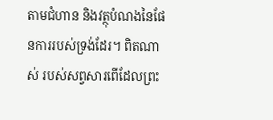តាមជំហាន និងវត្ថុបំណងនៃផែនការរបស់ទ្រង់ដែរ។ ពិតណាស់ របស់សព្វសារពើដែលព្រះ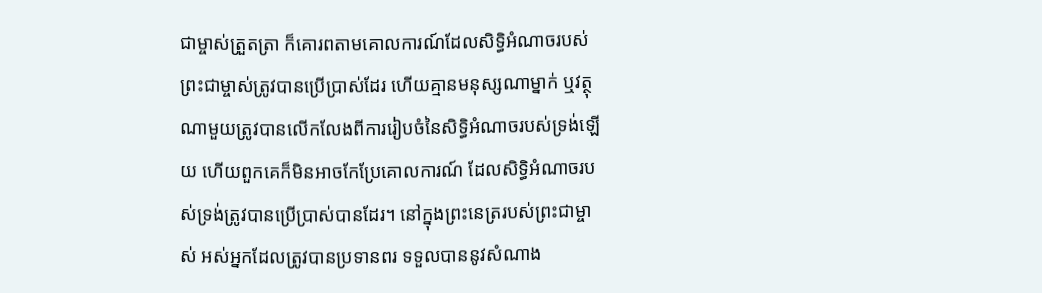ជាម្ចាស់ត្រួតត្រា ក៏គោរពតាមគោលការណ៍ដែលសិទ្ធិអំណាចរបស់ព្រះជាម្ចាស់ត្រូវបានប្រើប្រាស់ដែរ ហើយគ្មានមនុស្សណាម្នាក់ ឬវត្ថុណាមួយត្រូវបានលើកលែងពីការរៀបចំនៃសិទ្ធិអំណាចរបស់ទ្រង់ឡើយ ហើយពួកគេក៏មិនអាចកែប្រែគោលការណ៍ ដែលសិទ្ធិអំណាចរបស់ទ្រង់ត្រូវបានប្រើប្រាស់បានដែរ។ នៅក្នុងព្រះនេត្ររបស់ព្រះជាម្ចាស់ អស់អ្នកដែលត្រូវបានប្រទានពរ ទទួលបាននូវសំណាង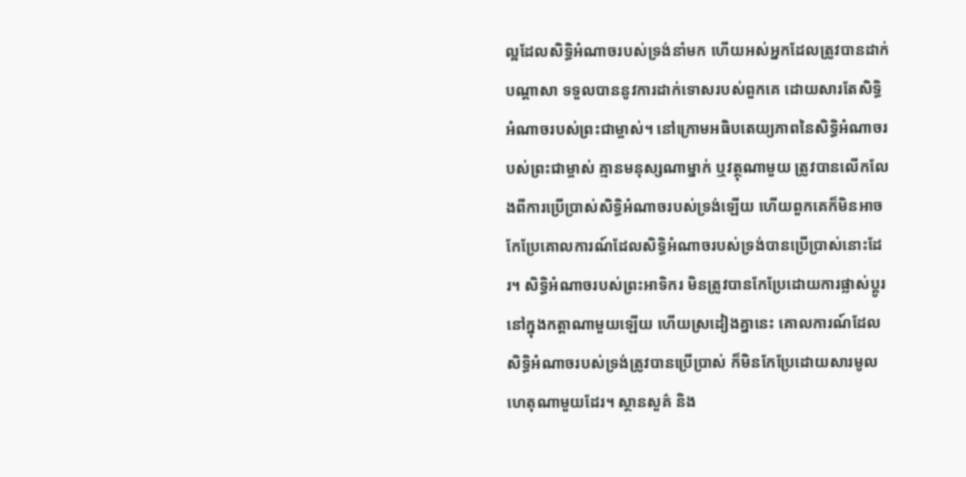ល្អដែលសិទ្ធិអំណាចរបស់ទ្រង់នាំមក ហើយអស់អ្នកដែលត្រូវបានដាក់បណ្តាសា ទទួលបាននូវការដាក់ទោសរបស់ពួកគេ ដោយសារតែសិទ្ធិអំណាចរបស់ព្រះជាម្ចាស់។ នៅក្រោមអធិបតេយ្យភាពនៃសិទ្ធិអំណាចរបស់ព្រះជាម្ចាស់ គ្មានមនុស្សណាម្នាក់ ឬវត្ថុណាមួយ ត្រូវបានលើកលែងពីការប្រើប្រាស់សិទ្ធិអំណាចរបស់ទ្រង់ឡើយ ហើយពួកគេក៏មិនអាចកែប្រែគោលការណ៍ដែលសិទ្ធិអំណាចរបស់ទ្រង់បានប្រើប្រាស់នោះដែរ។ សិទ្ធិអំណាចរបស់ព្រះអាទិករ មិនត្រូវបានកែប្រែដោយការផ្លាស់ប្តូរនៅក្នុងកត្តាណាមួយឡើយ ហើយស្រដៀងគ្នានេះ គោលការណ៍ដែលសិទ្ធិអំណាចរបស់ទ្រង់ត្រូវបានប្រើប្រាស់ ក៏មិនកែប្រែដោយសារមូលហេតុណាមួយដែរ។ ស្ថានសួគ៌ និង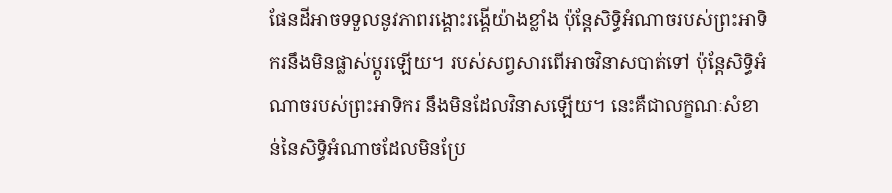ផែនដីអាចទទួលនូវភាពរង្គោះរង្គើយ៉ាងខ្លាំង ប៉ុន្តែសិទ្ធិអំណាចរបស់ព្រះអាទិករនឹងមិនផ្លាស់ប្តូរឡើយ។ របស់សព្វសារពើអាចវិនាសបាត់ទៅ ប៉ុន្តែសិទ្ធិអំណាចរបស់ព្រះអាទិករ នឹងមិនដែលវិនាសឡើយ។ នេះគឺជាលក្ខណៈសំខាន់នៃសិទ្ធិអំណាចដែលមិនប្រែ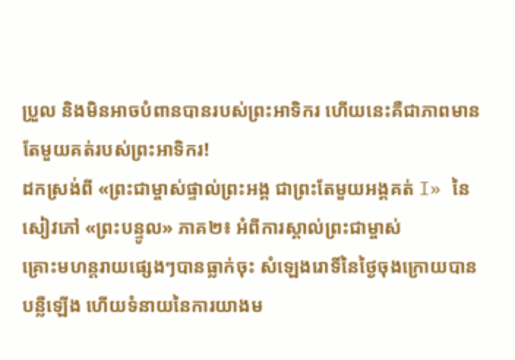ប្រួល និងមិនអាចបំពានបានរបស់ព្រះអាទិករ ហើយនេះគឺជាភាពមានតែមួយគត់របស់ព្រះអាទិករ!
ដកស្រង់ពី «ព្រះជាម្ចាស់ផ្ទាល់ព្រះអង្គ ជាព្រះតែមួយអង្គគត់ I» នៃសៀវភៅ «ព្រះបន្ទូល» ភាគ២៖ អំពីការស្គាល់ព្រះជាម្ចាស់
គ្រោះមហន្តរាយផ្សេងៗបានធ្លាក់ចុះ សំឡេងរោទិ៍នៃថ្ងៃចុងក្រោយបានបន្លឺឡើង ហើយទំនាយនៃការយាងម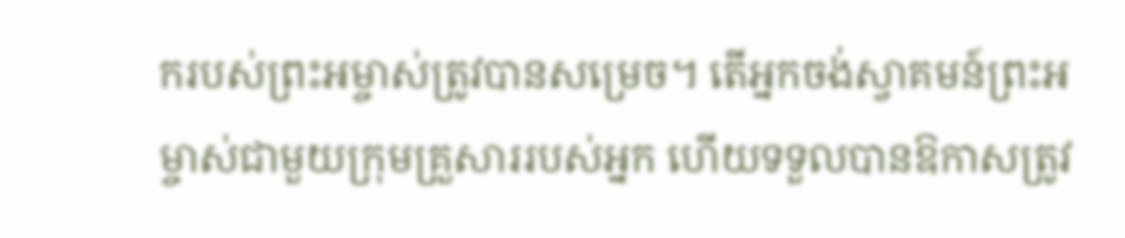ករបស់ព្រះអម្ចាស់ត្រូវបានសម្រេច។ តើអ្នកចង់ស្វាគមន៍ព្រះអម្ចាស់ជាមួយក្រុមគ្រួសាររបស់អ្នក ហើយទទួលបានឱកាសត្រូវ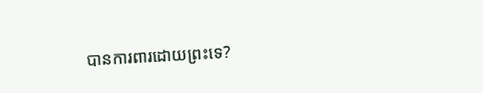បានការពារដោយព្រះទេ?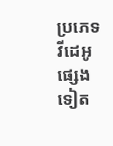ប្រភេទវីដេអូផ្សេងទៀត